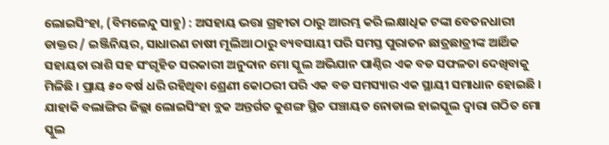ଲୋଇସିଂହା, (ବିମଳେନ୍ଦୁ ସାହୁ) : ଅସହାୟ ଭତ୍ତା ଗ୍ରହୀତା ଠାରୁ ଆରମ୍ଭ କରି ଲକ୍ଷାଧିକ ଟଙ୍କା ବେତନଧାରୀ ଡାକ୍ତର / ଇଞ୍ଜିନିୟର, ସାଧାରଣ ଚାଷୀ ମୂଲିଆ ଠାରୁ ବ୍ୟବସାୟୀ ପରି ସମସ୍ତ ପୁରାତନ ଛାତ୍ରଛାତ୍ରୀଙ୍କ ଆର୍ଥିକ ସହାୟତା ରାଶି ସହ ସଂଗୃହିତ ସରକାରୀ ଅନୁଦାନ ମୋ ସ୍କୁଲ ଅଭିଯାନ ପାଣ୍ଠିର ଏକ ବଡ ସଫଳତା ଦେଖିବାକୁ ମିଳିଛି । ପ୍ରାୟ ୫୦ ବର୍ଷ ଧରି ରହିଥିବା ଶ୍ରେଣୀ କୋଠରୀ ପରି ଏକ ବଡ ସମସ୍ୟାର ଏକ ସ୍ଥାୟୀ ସମାଧାନ ହୋଇଛି । ଯାହାକି ବଲାଙ୍ଗିର ଜିଲ୍ଲା ଲୋଇସିଂହା ବ୍ଲକ ଅନ୍ତର୍ଗତ କୁଶଙ୍ଗ ସ୍ଥିତ ପଞ୍ଚାୟତ ନୋଡାଲ ହାଇସ୍କୁଲ ଦ୍ଵାରା ଗଠିତ ମୋ ସ୍କୁଲ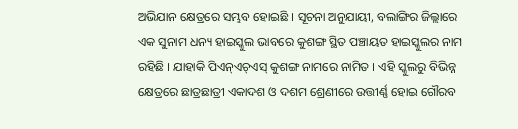ଅଭିଯାନ କ୍ଷେତ୍ରରେ ସମ୍ଭବ ହୋଇଛି । ସୂଚନା ଅନୁଯାୟୀ, ବଲାଙ୍ଗିର ଜିଲ୍ଲାରେ ଏକ ସୁନାମ ଧନ୍ୟ ହାଇସ୍କୁଲ ଭାବରେ କୁଶଙ୍ଗ ସ୍ଥିତ ପଞ୍ଚାୟତ ହାଇସ୍କୁଲର ନାମ ରହିଛି । ଯାହାକି ପିଏନ୍ଏଚ୍ଏସ୍ କୁଶଙ୍ଗ ନାମରେ ନାମିତ । ଏହି ସ୍କୁଲରୁ ବିଭିନ୍ନ କ୍ଷେତ୍ରରେ ଛାତ୍ରଛାତ୍ରୀ ଏକାଦଶ ଓ ଦଶମ ଶ୍ରେଣୀରେ ଉତ୍ତୀର୍ଣ୍ଣ ହୋଇ ଗୌରବ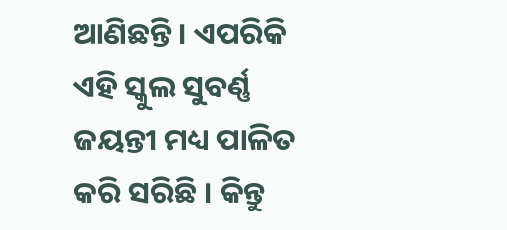ଆଣିଛନ୍ତି । ଏପରିକି ଏହି ସ୍କୁଲ ସୁବର୍ଣ୍ଣ ଜୟନ୍ତୀ ମଧ୍ୟ ପାଳିତ କରି ସରିଛି । କିନ୍ତୁ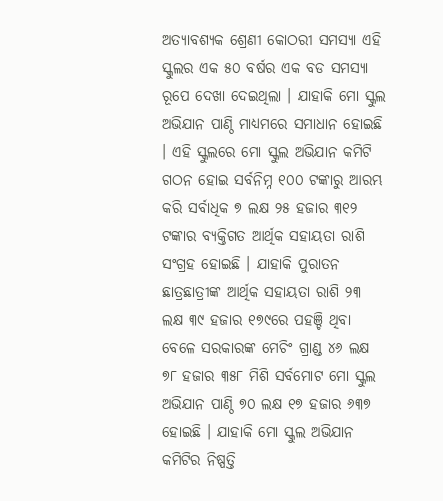ଅତ୍ୟାବଶ୍ୟକ ଶ୍ରେଣୀ କୋଠରୀ ସମସ୍ୟା ଏହି ସ୍କୁଲର ଏକ ୫୦ ବର୍ଷର ଏକ ବଡ ସମସ୍ୟା ରୂପେ ଦେଖା ଦେଇଥିଲା । ଯାହାକି ମୋ ସ୍କୁଲ ଅଭିଯାନ ପାଣ୍ଠି ମାଧ୍ୟମରେ ସମାଧାନ ହୋଇଛି । ଏହି ସ୍କୁଲରେ ମୋ ସ୍କୁଲ ଅଭିଯାନ କମିଟି ଗଠନ ହୋଇ ସର୍ବନିମ୍ନ ୧୦୦ ଟଙ୍କାରୁ ଆରମ୍ଭ କରି ସର୍ବାଧିକ ୭ ଲକ୍ଷ ୨୫ ହଜାର ୩୧୨ ଟଙ୍କାର ବ୍ୟକ୍ତିଗତ ଆର୍ଥିକ ସହାୟତା ରାଶି ସଂଗ୍ରହ ହୋଇଛି । ଯାହାକି ପୁରାତନ ଛାତ୍ରଛାତ୍ରୀଙ୍କ ଆର୍ଥିକ ସହାୟତା ରାଶି ୨୩ ଲକ୍ଷ ୩୯ ହଜାର ୧୭୯ରେ ପହଞ୍ଚି ଥିବା ବେଳେ ସରକାରଙ୍କ ମେଚିଂ ଗ୍ରାଣ୍ଡ ୪୬ ଲକ୍ଷ ୭୮ ହଜାର ୩୫୮ ମିଶି ସର୍ବମୋଟ ମୋ ସ୍କୁଲ ଅଭିଯାନ ପାଣ୍ଠି ୭୦ ଲକ୍ଷ ୧୭ ହଜାର ୬୩୭ ହୋଇଛି । ଯାହାକି ମୋ ସ୍କୁଲ ଅଭିଯାନ କମିଟିର ନିଷ୍ପତ୍ତି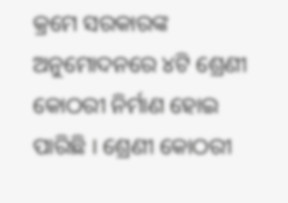କ୍ରମେ ସରକାରଙ୍କ ଅନୁମୋଦନରେ ୪ଟି ଶ୍ରେଣୀ କୋଠରୀ ନିର୍ମାଣ ହୋଇ ପାରିଛି । ଶ୍ରେଣୀ କୋଠରୀ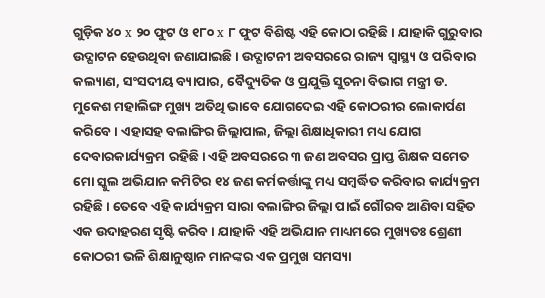ଗୁଡ଼ିକ ୪୦ x ୨୦ ଫୁଟ ଓ ୧୮୦ x ୮ ଫୁଟ ବିଶିଷ୍ଟ ଏହି କୋଠା ରହିଛି । ଯାହାକି ଗୁରୁବାର ଉଦ୍ଘାଟନ ହେଉଥିବା ଜଣାଯାଇଛି । ଉଦ୍ଘାଟନୀ ଅବସରରେ ରାଜ୍ୟ ସ୍ୱାସ୍ଥ୍ୟ ଓ ପରିବାର କଲ୍ୟାଣ, ସଂସଦୀୟ ବ୍ୟାପାର, ବୈଦ୍ୟୁତିକ ଓ ପ୍ରଯୁକ୍ତି ସୁଚନା ବିଭାଗ ମନ୍ତ୍ରୀ ଡ. ମୁକେଶ ମହାଲିଙ୍ଗ ମୁଖ୍ୟ ଅତିଥି ଭାବେ ଯୋଗଦେଇ ଏହି କୋଠରୀର ଲୋକାର୍ପଣ କରିବେ । ଏହାସହ ବଲାଙ୍ଗିର ଜିଲ୍ଲାପାଲ, ଜିଲ୍ଲା ଶିକ୍ଷାଧିକାରୀ ମଧ୍ୟ ଯୋଗ ଦେବାରକାର୍ଯ୍ୟକ୍ରମ ରହିଛି । ଏହି ଅବସରରେ ୩ ଜଣ ଅବସର ପ୍ରାପ୍ତ ଶିକ୍ଷକ ସମେତ ମୋ ସ୍କୁଲ ଅଭିଯାନ କମିଟିର ୧୪ ଜଣ କର୍ମକର୍ତ୍ତାଙ୍କୁ ମଧ୍ୟ ସମ୍ବର୍ଦ୍ଧିତ କରିବାର କାର୍ଯ୍ୟକ୍ରମ ରହିଛି । ତେବେ ଏହି କାର୍ଯ୍ୟକ୍ରମ ସାରା ବଲାଙ୍ଗିର ଜିଲ୍ଲା ପାଇଁ ଗୌରବ ଆଣିବା ସହିତ ଏକ ଉଦାହରଣ ସୃଷ୍ଟି କରିବ । ଯାହାକି ଏହି ଅଭିଯାନ ମାଧ୍ୟମରେ ମୁଖ୍ୟତଃ ଶ୍ରେଣୀ କୋଠରୀ ଭଳି ଶିକ୍ଷାନୁଷ୍ଠାନ ମାନଙ୍କର ଏକ ପ୍ରମୁଖ ସମସ୍ୟା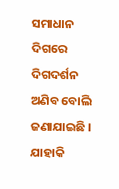ସମାଧାନ ଦିଗରେ ଦିଗଦର୍ଶନ ଅଣିବ ବୋଲି ଜଣାଯାଇଛି । ଯାହାକି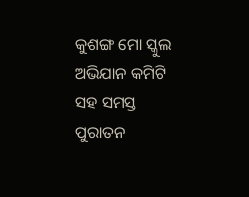କୁଶଙ୍ଗ ମୋ ସ୍କୁଲ ଅଭିଯାନ କମିଟି ସହ ସମସ୍ତ ପୁରାତନ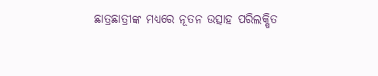ଛାତ୍ରଛାତ୍ରୀଙ୍କ ମଧ୍ୟରେ ନୂତନ ଉତ୍ସାହ ପରିଲକ୍ଷିତ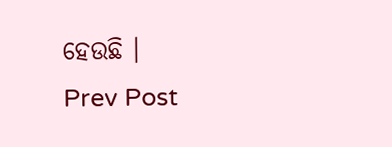ହେଉଛି ।
Prev Post